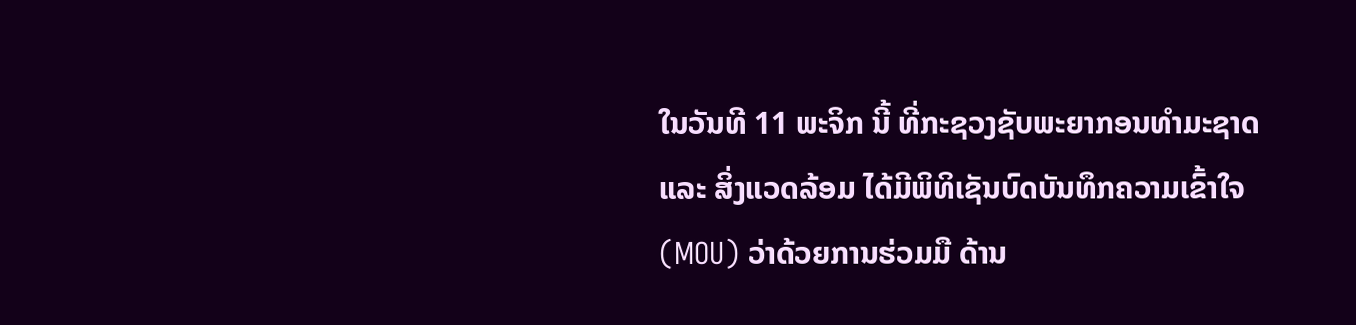ໃນວັນທີ 11 ພະຈິກ ນີ້ ທີ່ກະຊວງຊັບພະຍາກອນທຳມະຊາດ ແລະ ສິ່ງແວດລ້ອມ ໄດ້ມີພິທິເຊັນບົດບັນທຶກຄວາມເຂົ້າໃຈ (MOU) ວ່າດ້ວຍການຮ່ວມມື ດ້ານ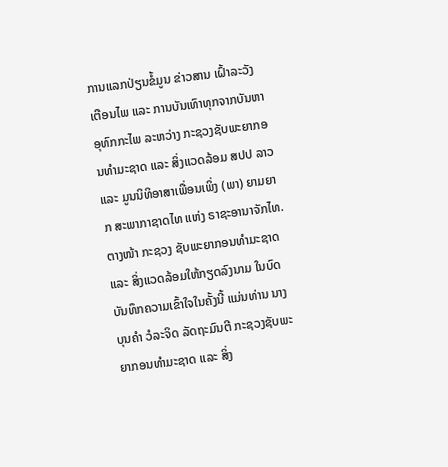ການແລກປ່ຽນຂໍ້ມູນ ຂ່າວສານ ເຝົ້າລະວັງ ເຕືອນໄພ ແລະ ການບັນເທົາທຸກຈາກບັນຫາອຸທົກກະໄພ ລະຫວ່າງ ກະຊວງຊັບພະຍາກອນທໍາມະຊາດ ແລະ ສິ່ງແວດລ້ອມ ສປປ ລາວ ແລະ ມູນນິທິອາສາເພື່ອນເພິ່ງ (ພາ) ຍາມຍາກ ສະພາກາຊາດໄທ ແຫ່ງ ຣາຊະອານາຈັກໄທ. ຕາງໜ້າ ກະຊວງ ຊັບພະຍາກອນທໍາມະຊາດ ແລະ ສິ່ງແວດລ້ອມໃຫ້ກຽດລົງນາມ ໃນບົດບັນທຶກຄວາມເຂົ້າໃຈໃນຄັ້ງນີ້ ແມ່ນທ່ານ ນາງ ບຸນຄຳ ວໍລະຈິດ ລັດຖະມົນຕີ ກະຊວງຊັບພະຍາກອນທຳມະຊາດ ແລະ ສິ່ງ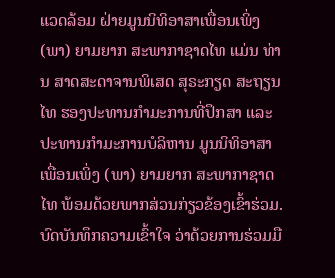ແວດລ້ອມ ຝ່າຍມູນນິທິອາສາເພື່ອນເພິ່ງ (ພາ) ຍາມຍາກ ສະພາກາຊາດໄທ ແມ່ນ ທ່ານ ສາດສະດາຈານພິເສດ ສຸຣະກຽດ ສະຖຽນໄທ ຮອງປະທານກຳມະການທີ່ປຶກສາ ແລະ ປະທານກຳມະການບໍລິຫານ ມູນນິທິອາສາເພື່ອນເພິ່ງ (ພາ) ຍາມຍາກ ສະພາກາຊາດໄທ ພ້ອມດ້ວຍພາກສ່ວນກ່ຽວຂ້ອງເຂົ້າຮ່ວມ.
ບົດບັນທຶກຄວາມເຂົ້າໃຈ ວ່າດ້ວຍການຮ່ວມມື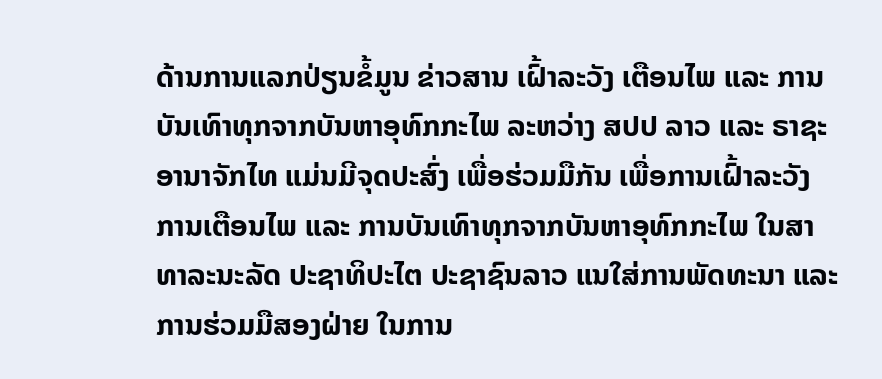ດ້ານການແລກປ່ຽນຂໍ້ມູນ ຂ່າວສານ ເຝົ້າລະວັງ ເຕືອນໄພ ແລະ ການບັນເທົາທຸກຈາກບັນຫາອຸທົກກະໄພ ລະຫວ່າງ ສປປ ລາວ ແລະ ຣາຊະອານາຈັກໄທ ແມ່ນມີຈຸດປະສົ່ງ ເພື່ອຮ່ວມມືກັນ ເພື່ອການເຝົ້າລະວັງ ການເຕືອນໄພ ແລະ ການບັນເທົາທຸກຈາກບັນຫາອຸທົກກະໄພ ໃນສາທາລະນະລັດ ປະຊາທິປະໄຕ ປະຊາຊົນລາວ ແນໃສ່ການພັດທະນາ ແລະ ການຮ່ວມມືສອງຝ່າຍ ໃນການ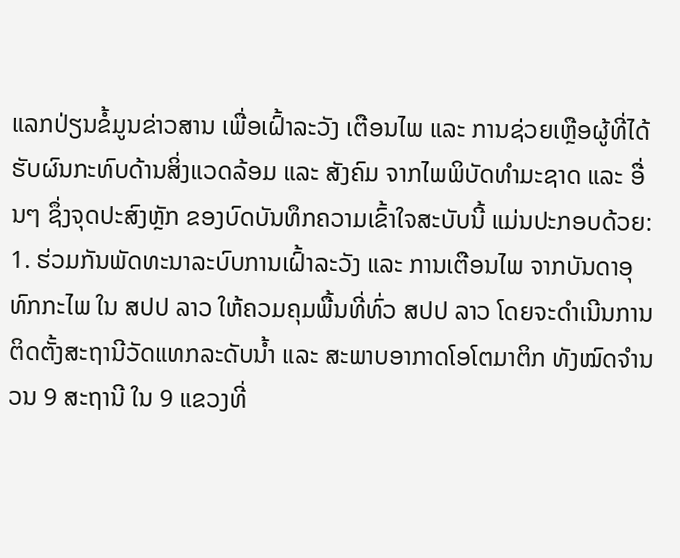ແລກປ່ຽນຂໍ້ມູນຂ່າວສານ ເພື່ອເຝົ້າລະວັງ ເຕືອນໄພ ແລະ ການຊ່ວຍເຫຼືອຜູ້ທີ່ໄດ້ຮັບຜົນກະທົບດ້ານສິ່ງແວດລ້ອມ ແລະ ສັງຄົມ ຈາກໄພພິບັດທຳມະຊາດ ແລະ ອື່ນໆ ຊຶ່ງຈຸດປະສົງຫຼັກ ຂອງບົດບັນທຶກຄວາມເຂົ້າໃຈສະບັບນີ້ ແມ່ນປະກອບດ້ວຍ:
1. ຮ່ວມກັນພັດທະນາລະບົບການເຝົ້າລະວັງ ແລະ ການເຕືອນໄພ ຈາກບັນດາອຸທົກກະໄພ ໃນ ສປປ ລາວ ໃຫ້ຄວມຄຸມພື້ນທີ່ທົ່ວ ສປປ ລາວ ໂດຍຈະດຳເນີນການຕິດຕັ້ງສະຖານີວັດແທກລະດັບນ້ຳ ແລະ ສະພາບອາກາດໂອໂຕມາຕິກ ທັງໝົດຈຳນວນ 9 ສະຖານີ ໃນ 9 ແຂວງທີ່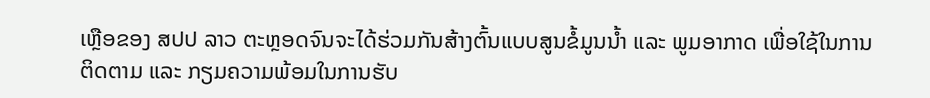ເຫຼືອຂອງ ສປປ ລາວ ຕະຫຼອດຈົນຈະໄດ້ຮ່ວມກັນສ້າງຕົ້ນແບບສູນຂໍ້ມູນນ້ຳ ແລະ ພູມອາກາດ ເພື່ອໃຊ້ໃນການຕິດຕາມ ແລະ ກຽມຄວາມພ້ອມໃນການຮັບ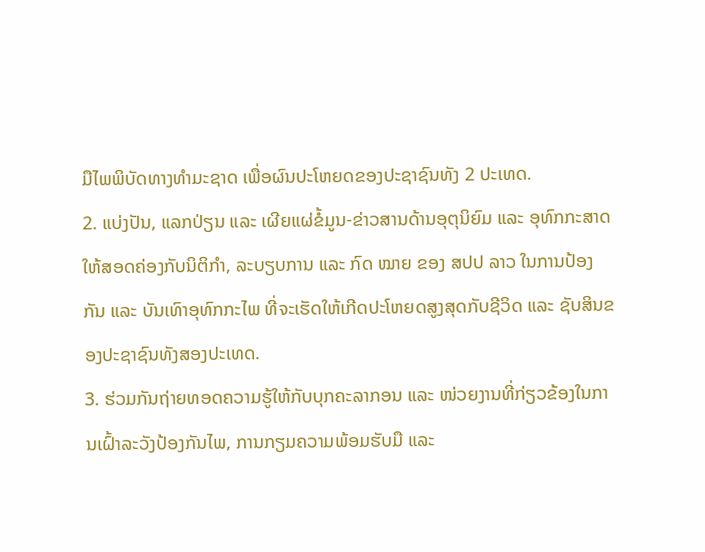ມືໄພພິບັດທາງທໍາມະຊາດ ເພື່ອຜົນປະໂຫຍດຂອງປະຊາຊົນທັງ 2 ປະເທດ.
2. ແບ່ງປັນ, ແລກປ່ຽນ ແລະ ເຜີຍແຜ່ຂໍ້ມູນ-ຂ່າວສານດ້ານອຸຕຸນິຍົມ ແລະ ອຸທົກກະສາດ ໃຫ້ສອດຄ່ອງກັບນິຕິກໍາ, ລະບຽບການ ແລະ ກົດ ໝາຍ ຂອງ ສປປ ລາວ ໃນການປ້ອງກັນ ແລະ ບັນເທົາອຸທົກກະໄພ ທີ່ຈະເຮັດໃຫ້ເກີດປະໂຫຍດສູງສຸດກັບຊີວິດ ແລະ ຊັບສິນຂອງປະຊາຊົນທັງສອງປະເທດ.
3. ຮ່ວມກັນຖ່າຍທອດຄວາມຮູ້ໃຫ້ກັບບຸກຄະລາກອນ ແລະ ໜ່ວຍງານທີ່ກ່ຽວຂ້ອງໃນການເຝົ້າລະວັງປ້ອງກັນໄພ, ການກຽມຄວາມພ້ອມຮັບມື ແລະ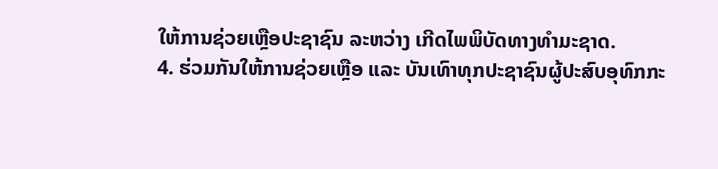ໃຫ້ການຊ່ວຍເຫຼືອປະຊາຊົນ ລະຫວ່າງ ເກີດໄພພິບັດທາງທໍາມະຊາດ.
4. ຮ່ວມກັນໃຫ້ການຊ່ວຍເຫຼືອ ແລະ ບັນເທົາທຸກປະຊາຊົນຜູ້ປະສົບອຸທົກກະ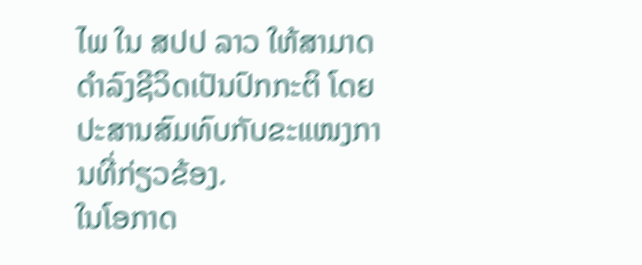ໄພ ໃນ ສປປ ລາວ ໃຫ້ສາມາດດຳລົງຊີວິດເປັນປົກກະຕິ ໂດຍປະສານສົມທົບກັບຂະແໜງການທີ່ກ່ຽວຂ້ອງ.
ໃນໂອກາດ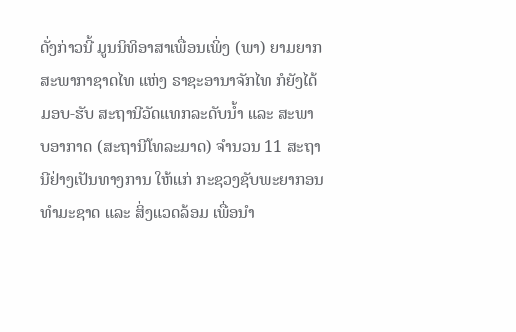ດັ່ງກ່າວນີ້ ມູນນິທິອາສາເພື່ອນເພິ່ງ (ພາ) ຍາມຍາກ ສະພາກາຊາດໄທ ແຫ່ງ ຣາຊະອານາຈັກໄທ ກໍຍັງໄດ້ມອບ-ຮັບ ສະຖານີວັດແທກລະດັບນໍ້າ ແລະ ສະພາບອາກາດ (ສະຖານີໂທລະມາດ) ຈຳນວນ 11 ສະຖານີຢ່າງເປັນທາງການ ໃຫ້ແກ່ ກະຊວງຊັບພະຍາກອນທຳມະຊາດ ແລະ ສິ່ງແວດລ້ອມ ເພື່ອນຳ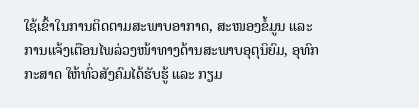ໃຊ້ເຂົ້າໃນການຕິດຕາມສະພາບອາກາດ, ສະໜອງຂໍ້ມູນ ແລະ ການແຈ້ງເຕືອນໄພລ່ວງໜ້າທາງດ້ານສະພາບອຸຕຸນິຍົມ, ອຸທົກກະສາດ ໃຫ້ທົ່ວສັງຄົມໄດ້ຮັບຮູ້ ແລະ ກຽມ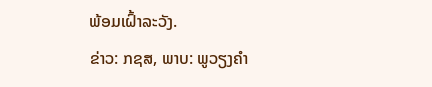ພ້ອມເຝົ້າລະວັງ.
ຂ່າວ: ກຊສ, ພາບ: ພູວຽງຄຳ